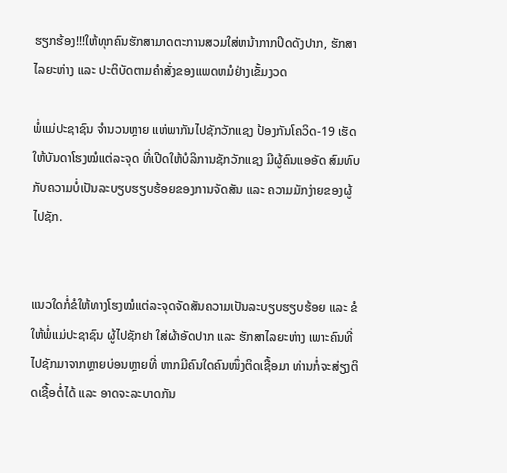ຮຽກຮ້ອງ!!!ໃຫ້ທຸກຄົນຮັກສາມາດຕະການສວມໃສ່ຫນ້າກາກປິດດັງປາກ, ຮັກສາໄລຍະຫ່າງ ແລະ ປະຕິບັດຕາມຄໍາສັ່ງຂອງແພດຫມໍຢ່າງເຂັ້ມງວດ

ພໍ່ແມ່ປະຊາຊົນ ຈຳນວນຫຼາຍ ແຫ່ພາກັນໄປຊັກວັກແຊງ ປ້ອງກັນໂຄວິດ-19 ເຮັດໃຫ້ບັນດາໂຮງໝໍແຕ່ລະຈຸດ ທີ່ເປີດໃຫ້ບໍລິການຊັກວັກແຊງ ມີຜູ້ຄົນແອອັດ ສົມທົບກັບຄວາມບໍ່ເປັນລະບຽບຮຽບຮ້ອຍຂອງການຈັດສັນ ແລະ ຄວາມມັກງ່າຍຂອງຜູ້ໄປຊັກ.


ແນວໃດກໍ່ຂໍໃຫ້ທາງໂຮງໝໍແຕ່ລະຈຸດຈັດສັນຄວາມເປັນລະບຽບຮຽບຮ້ອຍ ແລະ ຂໍໃຫ້ພໍ່ແມ່ປະຊາຊົນ ຜູ້ໄປຊັກຢາ ໃສ່ຜ້າອັດປາກ ແລະ ຮັກສາໄລຍະຫ່າງ ເພາະຄົນທີ່ໄປຊັກມາຈາກຫຼາຍບ່ອນຫຼາຍທີ່ ຫາກມີຄົນໃດຄົນໜຶ່ງຕິດເຊື້ອມາ ທ່ານກໍ່ຈະສ່ຽງຕິດເຊື້ອຕໍ່ໄດ້ ແລະ ອາດຈະລະບາດກັນ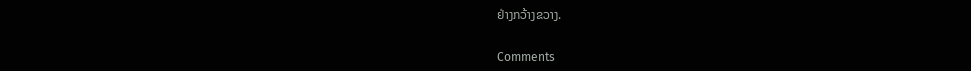ຢ່າງກວ້າງຂວາງ.

Comments